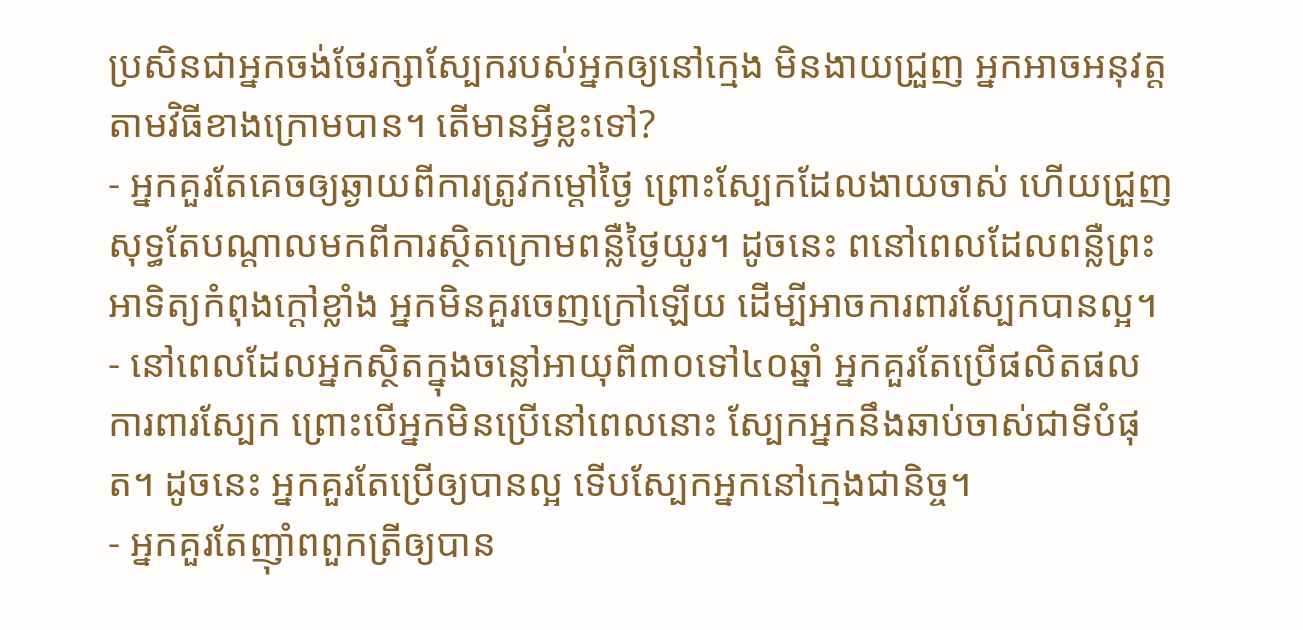ប្រសិនជាអ្នកចង់ថែរក្សាស្បែករបស់អ្នកឲ្យនៅក្មេង មិនងាយជ្រួញ អ្នកអាចអនុវត្តតាមវិធីខាងក្រោមបាន។ តើមានអ្វីខ្លះទៅ?
- អ្នកគួរតែគេចឲ្យឆ្ងាយពីការត្រូវកម្តៅថ្ងៃ ព្រោះស្បែកដែលងាយចាស់ ហើយជ្រួញ សុទ្ធតែបណ្តាលមកពីការស្ថិតក្រោមពន្លឺថ្ងៃយូរ។ ដូចនេះ ពនៅពេលដែលពន្លឺព្រះអាទិត្យកំពុងក្តៅខ្លាំង អ្នកមិនគួរចេញក្រៅឡើយ ដើម្បីអាចការពារស្បែកបានល្អ។
- នៅពេលដែលអ្នកស្ថិតក្នុងចន្លៅអាយុពី៣០ទៅ៤០ឆ្នាំ អ្នកគួរតែប្រើផលិតផលការពារស្បែក ព្រោះបើអ្នកមិនប្រើនៅពេលនោះ ស្បែកអ្នកនឹងឆាប់ចាស់ជាទីបំផុត។ ដូចនេះ អ្នកគួរតែប្រើឲ្យបានល្អ ទើបស្បែកអ្នកនៅក្មេងជានិច្ច។
- អ្នកគួរតែញ៉ាំពពួកត្រីឲ្យបាន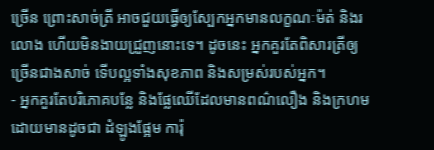ច្រើន ព្រោះសាច់ត្រី អាចជួយធ្វើឲ្យស្បែកអ្នកមានលក្ខណៈម៉ត់ និងរលោង ហើយមិនងាយជ្រួញនោះទេ។ ដូចនេះ អ្នកគួរតែពិសារត្រីឲ្យច្រើនជាងសាច់ ទើបល្អទាំងសុខភាព និងសម្រស់របស់អ្នក។
- អ្នកគួរតែបរិភោគបន្លែ និងផ្លែឈើដែលមានពណ៌លឿង និងក្រហម ដោយមានដូចជា ដំឡូងផ្អែម ការ៉ុ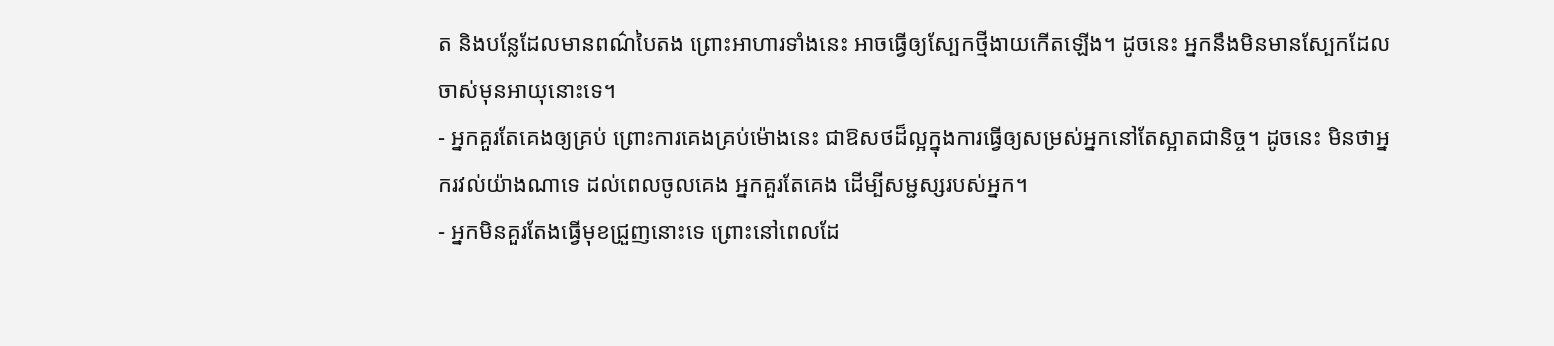ត និងបន្លែដែលមានពណ៌បៃតង ព្រោះអាហារទាំងនេះ អាចធ្វើឲ្យស្បែកថ្មីងាយកើតឡើង។ ដូចនេះ អ្នកនឹងមិនមានស្បែកដែលចាស់មុនអាយុនោះទេ។
- អ្នកគួរតែគេងឲ្យគ្រប់ ព្រោះការគេងគ្រប់ម៉ោងនេះ ជាឱសថដ៏ល្អក្នុងការធ្វើឲ្យសម្រស់អ្នកនៅតែស្អាតជានិច្ច។ ដូចនេះ មិនថាអ្នករវល់យ៉ាងណាទេ ដល់ពេលចូលគេង អ្នកគួរតែគេង ដើម្បីសម្ជស្សរបស់អ្នក។
- អ្នកមិនគួរតែងធ្វើមុខជ្រួញនោះទេ ព្រោះនៅពេលដែ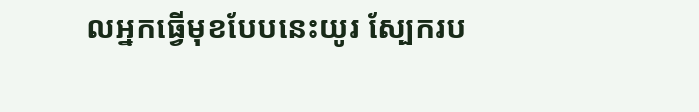លអ្នកធ្វើមុខបែបនេះយូរ ស្បែករប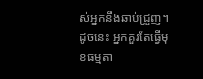ស់អ្នកនឹងឆាប់ជ្រួញ។ ដូចនេះ អ្នកគួរតែធ្វើមុខធម្មតា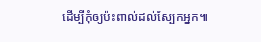ដើម្បីកុំឲ្យប៉ះពាល់ដល់ស្បែកអ្នក៕